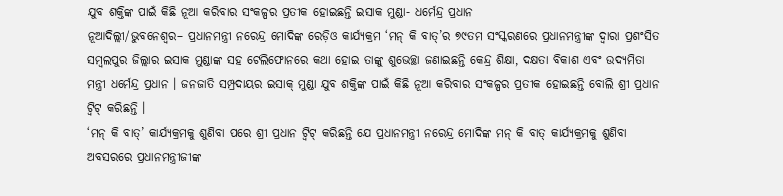ଯୁବ ଶକ୍ତିଙ୍କ ପାଇଁ କିଛି ନୂଆ କରିବାର ସଂକଳ୍ପର ପ୍ରତୀକ ହୋଇଛନ୍ତି ଇସାକ ମୁଣ୍ଡା- ଧର୍ମେନ୍ଦ୍ର ପ୍ରଧାନ
ନୂଆଦିଲ୍ଲୀ/ଭୁବନେଶ୍ୱର– ପ୍ରଧାନମନ୍ତ୍ରୀ ନରେନ୍ଦ୍ର ମୋଦିଙ୍କ ରେଡ଼ିଓ କାର୍ଯ୍ୟକ୍ରମ ‘ମନ୍ କି ବାତ୍’ର ୭୯ତମ ସଂସ୍କରଣରେ ପ୍ରଧାନମନ୍ତ୍ରୀଙ୍କ ଦ୍ୱାରା ପ୍ରଶଂସିତ ସମ୍ବଲପୁର ଜିଲ୍ଲାର ଇସାକ ମୁଣ୍ଡାଙ୍କ ସହ ଟେଲିଫୋନରେ କଥା ହୋଇ ତାଙ୍କୁ ଶୁଭେଚ୍ଛା ଜଣାଇଛନ୍ତି କେନ୍ଦ୍ର ଶିକ୍ଷା, ଦକ୍ଷତା ବିକାଶ ଏବଂ ଉଦ୍ୟମିତା ମନ୍ତ୍ରୀ ଧର୍ମେନ୍ଦ୍ର ପ୍ରଧାନ । ଜନଜାତି ସମ୍ପ୍ରଦାୟର ଇସାକ୍ ମୁଣ୍ଡା ଯୁବ ଶକ୍ତିଙ୍କ ପାଇଁ କିଛି ନୂଆ କରିବାର ସଂକଳ୍ପର ପ୍ରତୀକ ହୋଇଛନ୍ତି ବୋଲି ଶ୍ରୀ ପ୍ରଧାନ ଟ୍ୱିଟ୍ କରିଛନ୍ତି ।
‘ମନ୍ କି ବାତ୍’ କାର୍ଯ୍ୟକ୍ରମକୁ ଶୁଣିବା ପରେ ଶ୍ରୀ ପ୍ରଧାନ ଟ୍ୱିଟ୍ କରିଛନ୍ତି ଯେ ପ୍ରଧାନମନ୍ତ୍ରୀ ନରେନ୍ଦ୍ର ମୋଦିଙ୍କ ମନ୍ କି ବାତ୍ କାର୍ଯ୍ୟକ୍ରମକୁ ଶୁଣିବା ଅବସରରେ ପ୍ରଧାନମନ୍ତ୍ରୀଜୀଙ୍କ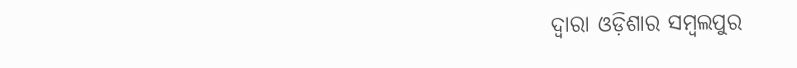ଦ୍ୱାରା ଓଡ଼ିଶାର ସମ୍ବଲପୁର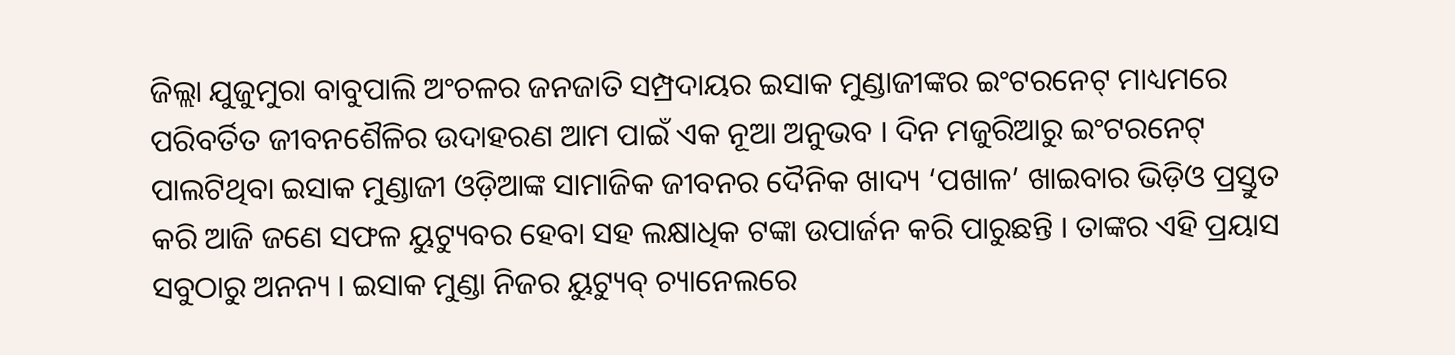ଜିଲ୍ଲା ଯୁଜୁମୁରା ବାବୁପାଲି ଅଂଚଳର ଜନଜାତି ସମ୍ପ୍ରଦାୟର ଇସାକ ମୁଣ୍ଡାଜୀଙ୍କର ଇଂଟରନେଟ୍ ମାଧ୍ୟମରେ ପରିବର୍ତିତ ଜୀବନଶୈଳିର ଉଦାହରଣ ଆମ ପାଇଁ ଏକ ନୂଆ ଅନୁଭବ । ଦିନ ମଜୁରିଆରୁ ଇଂଟରନେଟ୍ ପାଲଟିଥିବା ଇସାକ ମୁଣ୍ଡାଜୀ ଓଡ଼ିଆଙ୍କ ସାମାଜିକ ଜୀବନର ଦୈନିକ ଖାଦ୍ୟ ‘ପଖାଳ’ ଖାଇବାର ଭିଡ଼ିଓ ପ୍ରସ୍ତୁତ କରି ଆଜି ଜଣେ ସଫଳ ୟୁଟ୍ୟୁବର ହେବା ସହ ଲକ୍ଷାଧିକ ଟଙ୍କା ଉପାର୍ଜନ କରି ପାରୁଛନ୍ତି । ତାଙ୍କର ଏହି ପ୍ରୟାସ ସବୁଠାରୁ ଅନନ୍ୟ । ଇସାକ ମୁଣ୍ଡା ନିଜର ୟୁଟ୍ୟୁବ୍ ଚ୍ୟାନେଲରେ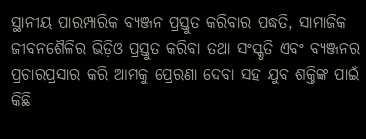ସ୍ଥାନୀୟ ପାରମ୍ପାରିକ ବ୍ୟଞ୍ଜନ ପ୍ରସ୍ତୁତ କରିବାର ପଦ୍ଧତି, ସାମାଜିକ ଜୀବନଶୈଳିର ଭିଡ଼ିଓ ପ୍ରସ୍ତୁତ କରିବା ତଥା ସଂସ୍କୃତି ଏବଂ ବ୍ୟଞ୍ଜନର ପ୍ରଚାରପ୍ରସାର କରି ଆମକୁ ପ୍ରେରଣା ଦେବା ସହ ଯୁବ ଶକ୍ତିଙ୍କ ପାଇଁ କିଛି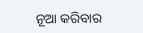ନୂଆ କରିବାର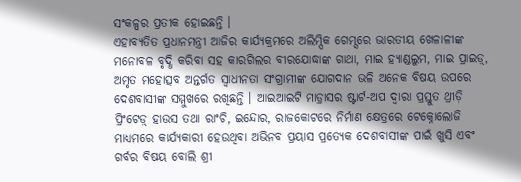ସଂକଳ୍ପର ପ୍ରତୀକ ହୋଇଛନ୍ତି ।
ଏହାବ୍ୟତିତ ପ୍ରଧାନମନ୍ତ୍ରୀ ଆଜିର କାର୍ଯ୍ୟକ୍ରମରେ ଅଲିମ୍ପିକ ଗେମ୍ସରେ ଭାରତୀୟ ଖେଳାଳୀଙ୍କ ମନୋବଳ ବୃଦ୍ଧି କରିବା ସହ କାରଗିଲର ବୀରଯୋଦ୍ଧାଙ୍କ ଗାଥା, ମାଇ ହ୍ୟାଣ୍ଡଲୁମ, ମାଇ ପ୍ରାଇଡ଼୍, ଅମୃତ ମହୋତ୍ସବ ଅନ୍ତର୍ଗତ ସ୍ୱାଧୀନତା ସଂଗ୍ରାମୀଙ୍କ ଯୋଗଦାନ ଭଳି ଅନେକ ବିଷୟ ଉପରେ ଦେଶବାସୀଙ୍କ ସମ୍ମୁଖରେ ରଖିଛନ୍ତି । ଆଇଆଇଟି ମାଡ଼୍ରାସର ଷ୍ଟାର୍ଟ-ଅପ ଦ୍ୱାରା ପ୍ରସ୍ତୁତ ଥ୍ରୀଡ଼ି ପ୍ରିଂଟେଡ଼୍ ହାଉସ ତଥା ରାଂଚି, ଇନ୍ଦୋର, ରାଜକୋଟରେ ନିର୍ମାଣ କ୍ଷେତ୍ରରେ ଟେକ୍ନୋଲୋଜି ମାଧ୍ୟମରେ କାର୍ଯ୍ୟକାରୀ ହେଉଥିବା ଅଭିନବ ପ୍ରୟାସ ପ୍ରତ୍ୟେକ ଦେଶବାସୀଙ୍କ ପାଇଁ ଖୁସି ଏବଂ ଗର୍ବର ବିଷୟ ବୋଲି ଶ୍ରୀ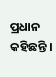ପ୍ରଧାନ କହିଛନ୍ତି ।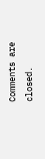Comments are closed.